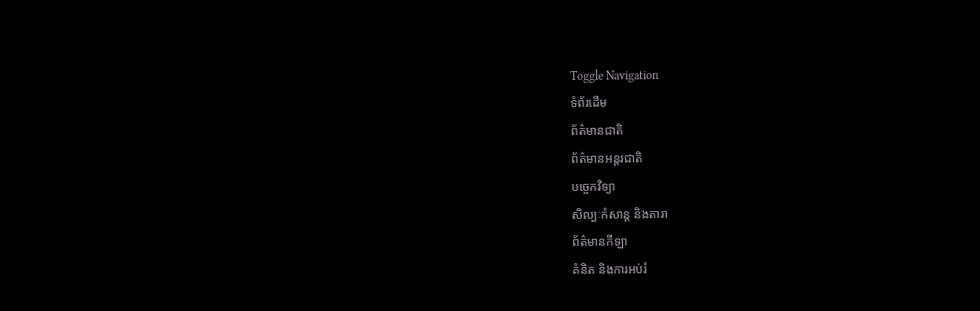Toggle Navigation
ទំព័រដើម
ព័ត៌មានជាតិ
ព័ត៌មានអន្តរជាតិ
បច្ចេកវិទ្យា
សិល្បៈកំសាន្ត និងតារា
ព័ត៌មានកីឡា
គំនិត និងការអប់រំ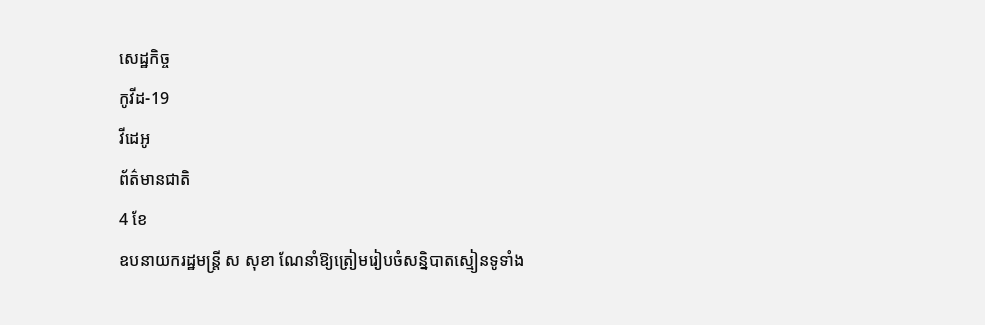សេដ្ឋកិច្ច
កូវីដ-19
វីដេអូ
ព័ត៌មានជាតិ
4 ខែ
ឧបនាយករដ្ឋមន្រ្តី ស សុខា ណែនាំឱ្យត្រៀមរៀបចំសន្និបាតស្មៀនទូទាំង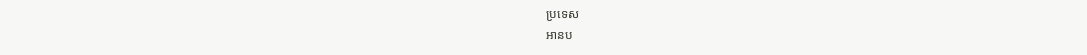ប្រទេស
អានប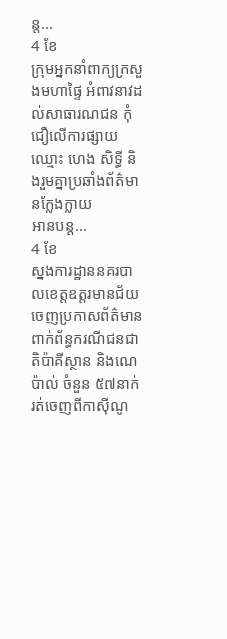ន្ត...
4 ខែ
ក្រុមអ្នកនាំពាក្យក្រសួងមហាផ្ទៃ អំពាវនាវដល់សាធារណជន កុំជឿលើការផ្សាយឈ្មោះ ហេង សិទ្ធី និងរួមគ្នាប្រឆាំងព័ត៌មានក្លែងក្លាយ
អានបន្ត...
4 ខែ
ស្នងការដ្ឋាននគរបាលខេត្តឧត្តរមានជ័យ ចេញប្រកាសព័ត៌មានពាក់ព័ន្ធករណីជនជាតិប៉ាគីស្ថាន និងណេប៉ាល់ ចំនួន ៥៧នាក់ រត់ចេញពីកាស៊ីណូ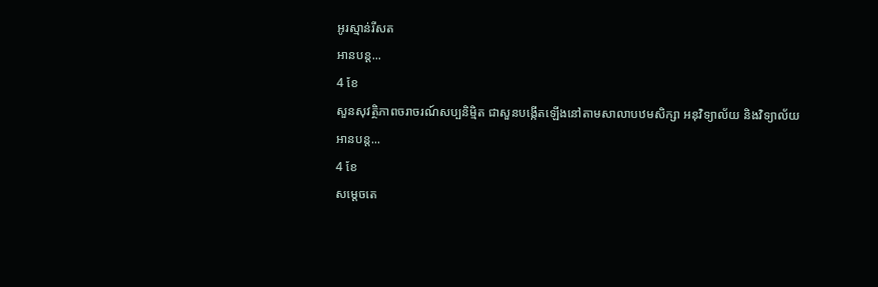អូរស្មាន់រីសត
អានបន្ត...
4 ខែ
សួនសុវត្ថិភាពចរាចរណ៍សប្បនិម្មិត ជាសួនបង្កើតឡើងនៅតាមសាលាបឋមសិក្សា អនុវិទ្យាល័យ និងវិទ្យាល័យ
អានបន្ត...
4 ខែ
សម្តេចតេ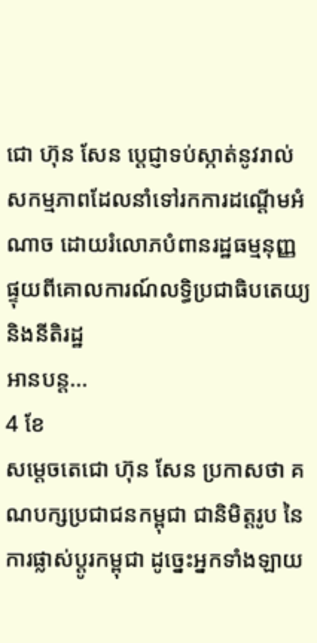ជោ ហ៊ុន សែន ប្ដេជ្ញាទប់ស្កាត់នូវរាល់សកម្មភាពដែលនាំទៅរកការដណ្ដើមអំណាច ដោយរំលោភបំពានរដ្ឋធម្មនុញ្ញផ្ទុយពីគោលការណ៍លទ្ធិប្រជាធិបតេយ្យ និងនីតិរដ្ឋ
អានបន្ត...
4 ខែ
សម្ដេចតេជោ ហ៊ុន សែន ប្រកាសថា គណបក្សប្រជាជនកម្ពុជា ជានិមិត្តរូប នៃការផ្លាស់ប្ដូរកម្ពុជា ដូច្នេះអ្នកទាំងឡាយ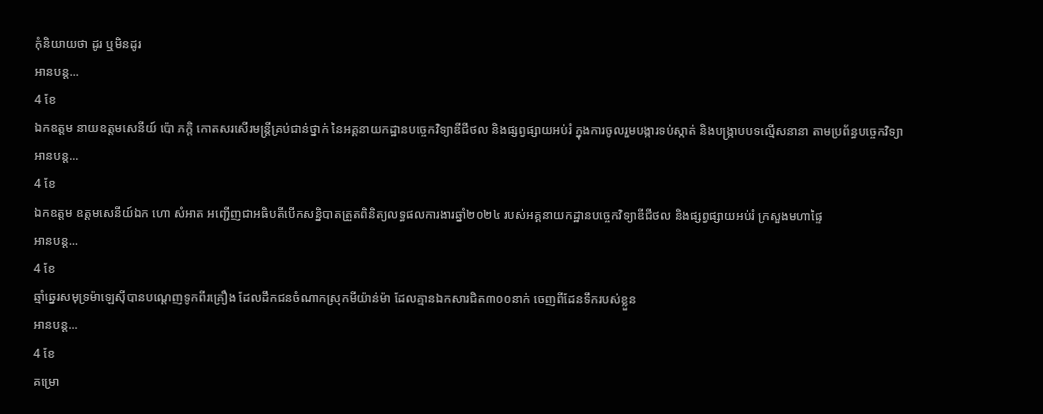កុំនិយាយថា ដូរ ឬមិនដូរ
អានបន្ត...
4 ខែ
ឯកឧត្តម នាយឧត្តមសេនីយ៍ ប៉ោ ភក្តិ កោតសរសើរមន្ត្រីគ្រប់ជាន់ថ្នាក់ នៃអគ្គនាយកដ្ឋានបច្ចេកវិទ្យាឌីជីថល និងផ្សព្វផ្សាយអប់រំ ក្នុងការចូលរួមបង្ការទប់ស្កាត់ និងបង្ក្រាបបទល្មើសនានា តាមប្រព័ន្ធបច្ចេកវិទ្យា
អានបន្ត...
4 ខែ
ឯកឧត្តម ឧត្តមសេនីយ៍ឯក ហោ សំអាត អញ្ជើញជាអធិបតីបើកសន្និបាតត្រួតពិនិត្យលទ្ធផលការងារឆ្នាំ២០២៤ របស់អគ្គនាយកដ្ឋានបច្ចេកវិទ្យាឌីជីថល និងផ្សព្វផ្សាយអប់រំ ក្រសួងមហាផ្ទៃ
អានបន្ត...
4 ខែ
ឆ្មាំឆ្នេរសមុទ្រម៉ាឡេស៊ីបានបណ្តេញទូកពីរគ្រឿង ដែលដឹកជនចំណាកស្រុកមីយ៉ាន់ម៉ា ដែលគ្មានឯកសារជិត៣០០នាក់ ចេញពីដែនទឹករបស់ខ្លួន
អានបន្ត...
4 ខែ
គម្រោ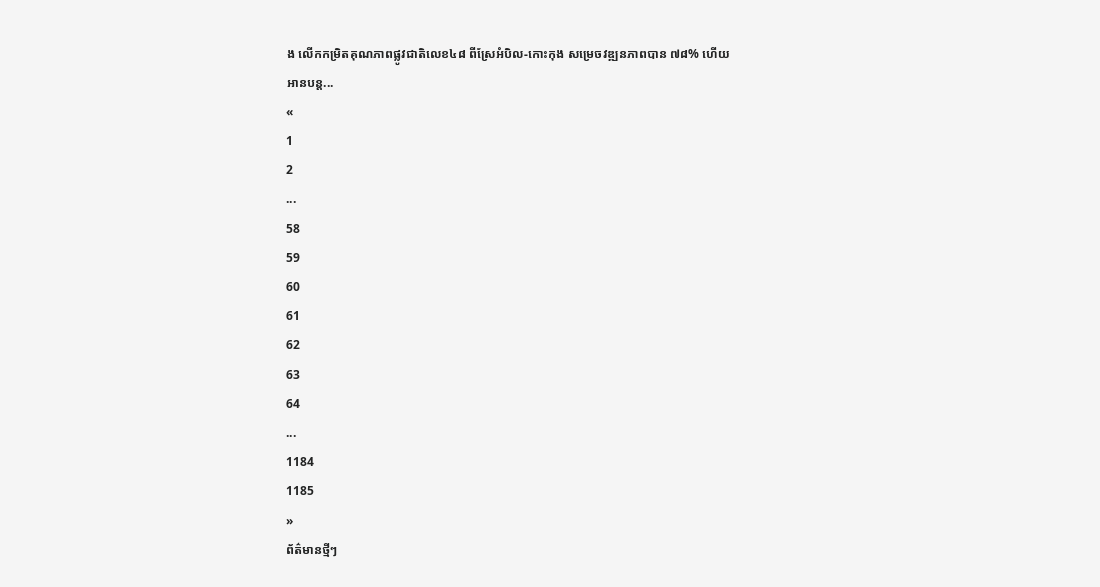ង លើកកម្រិតគុណភាពផ្លូវជាតិលេខ៤៨ ពីស្រែអំបិល-កោះកុង សម្រេចវឌ្ឍនភាពបាន ៧៨% ហើយ
អានបន្ត...
«
1
2
...
58
59
60
61
62
63
64
...
1184
1185
»
ព័ត៌មានថ្មីៗ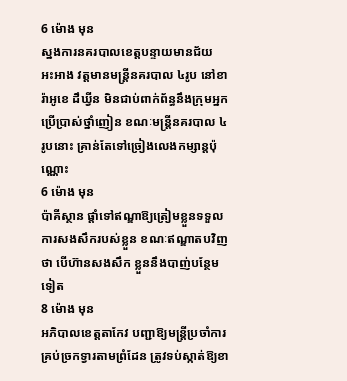6 ម៉ោង មុន
ស្នងការនគរបាលខេត្តបន្ទាយមានជ័យ អះអាង វត្តមានមន្រ្តីនគរបាល ៤រូប នៅខារ៉ាអូខេ ដឹឃ្វីន មិនជាប់ពាក់ព័ន្ធនឹងក្រុមអ្នកប្រើប្រាស់ថ្នាំញៀន ខណៈមន្រ្តីនគរបាល ៤រូបនោះ គ្រាន់តែទៅច្រៀងលេងកម្សាន្តប៉ុណ្ណោះ
6 ម៉ោង មុន
ប៉ាគីស្ថាន ផ្តាំទៅឥណ្ឌាឱ្យត្រៀមខ្លួនទទួលការសងសឹករបស់ខ្លួន ខណៈឥណ្ឌាតបវិញថា បើហ៊ានសងសឹក ខ្លួននឹងបាញ់បន្ថែមទៀត
8 ម៉ោង មុន
អភិបាលខេត្តតាកែវ បញ្ជាឱ្យមន្រ្តីប្រចាំការគ្រប់ច្រកទ្វារតាមព្រំដែន ត្រូវទប់ស្កាត់ឱ្យខា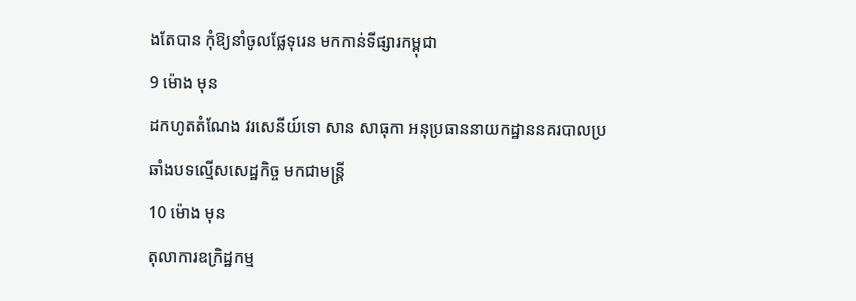ងតែបាន កុំឱ្យនាំចូលផ្លែទុរេន មកកាន់ទីផ្សារកម្ពុជា
9 ម៉ោង មុន
ដកហូតតំណែង វរសេនីយ៍ទោ សាន សាធុកា អនុប្រធាននាយកដ្ឋាននគរបាលប្រឆាំងបទល្មើសសេដ្ឋកិច្ច មកជាមន្ដ្រី
10 ម៉ោង មុន
តុលាការឧក្រិដ្ឋកម្ម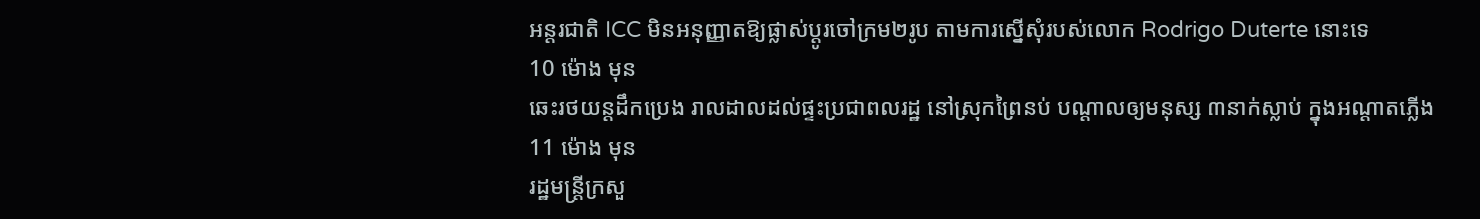អន្តរជាតិ ICC មិនអនុញ្ញាតឱ្យផ្លាស់ប្តូរចៅក្រម២រូប តាមការស្នើសុំរបស់លោក Rodrigo Duterte នោះទេ
10 ម៉ោង មុន
ឆេះរថយន្ដដឹកប្រេង រាលដាលដល់ផ្ទះប្រជាពលរដ្ឋ នៅស្រុកព្រៃនប់ បណ្ដាលឲ្យមនុស្ស ៣នាក់ស្លាប់ ក្នុងអណ្ដាតភ្លើង
11 ម៉ោង មុន
រដ្ឋមន្ដ្រីក្រសួ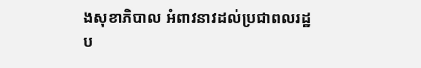ងសុខាភិបាល អំពាវនាវដល់ប្រជាពលរដ្ឋ ប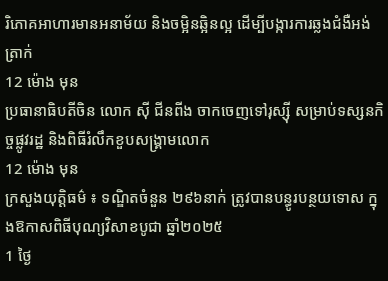រិភោគអាហារមានអនាម័យ និងចម្អិនឆ្អិនល្អ ដើម្បីបង្ការការឆ្លងជំងឺអង់ត្រាក់
12 ម៉ោង មុន
ប្រធានាធិបតីចិន លោក ស៊ី ជីនពីង ចាកចេញទៅរុស្ស៊ី សម្រាប់ទស្សនកិច្ចផ្លូវរដ្ឋ និងពិធីរំលឹកខួបសង្គ្រាមលោក
12 ម៉ោង មុន
ក្រសួងយុត្តិធម៌ ៖ ទណ្ឌិតចំនួន ២៩៦នាក់ ត្រូវបានបន្ធូរបន្ថយទោស ក្នុងឱកាសពិធីបុណ្យវិសាខបូជា ឆ្នាំ២០២៥
1 ថ្ងៃ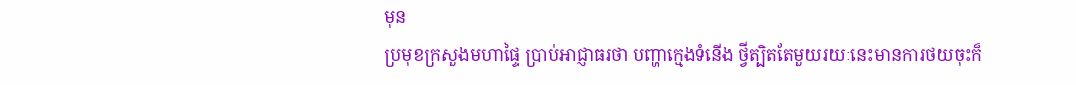មុន
ប្រមុខក្រសួងមហាផ្ទៃ ប្រាប់អាជ្ញាធរថា បញ្ហាក្មេងទំនើង ថ្វីត្បិតតែមួយរយៈនេះមានការថយចុះក៏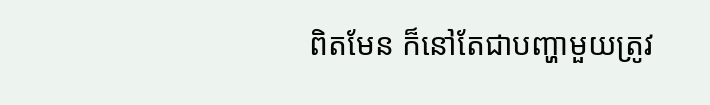ពិតមែន ក៏នៅតែជាបញ្ហាមួយត្រូវ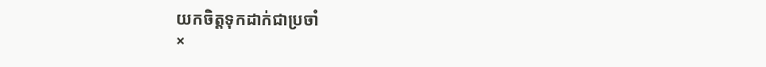យកចិត្តទុកដាក់ជាប្រចាំ
×